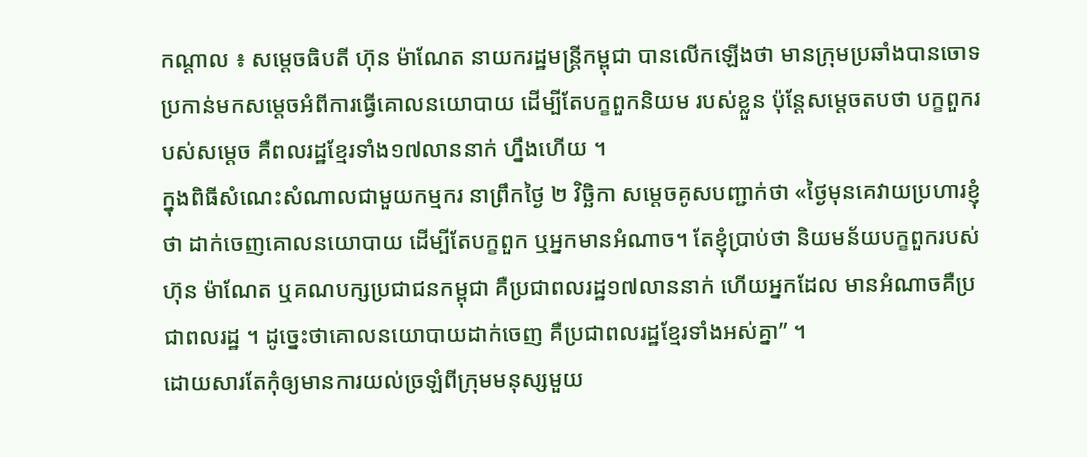កណ្តាល ៖ សម្តេចធិបតី ហ៊ុន ម៉ាណែត នាយករដ្ឋមន្ត្រីកម្ពុជា បានលើកឡើងថា មានក្រុមប្រឆាំងបានចោទ ប្រកាន់មកសម្តេចអំពីការធ្វើគោលនយោបាយ ដើម្បីតែបក្ខពួកនិយម របស់ខ្លួន ប៉ុន្តែសម្តេចតបថា បក្ខពួករបស់សម្តេច គឺពលរដ្ឋខ្មែរទាំង១៧លាននាក់ ហ្នឹងហើយ ។
ក្នុងពិធីសំណេះសំណាលជាមួយកម្មករ នាព្រឹកថ្ងៃ ២ វិច្ឆិកា សម្តេចគូសបញ្ជាក់ថា «ថ្ងៃមុនគេវាយប្រហារខ្ញុំថា ដាក់ចេញគោលនយោបាយ ដើម្បីតែបក្ខពួក ឬអ្នកមានអំណាច។ តែខ្ញុំប្រាប់ថា និយមន័យបក្ខពួករបស់ហ៊ុន ម៉ាណែត ឬគណបក្សប្រជាជនកម្ពុជា គឺប្រជាពលរដ្ឋ១៧លាននាក់ ហើយអ្នកដែល មានអំណាចគឺប្រជាពលរដ្ឋ ។ ដូច្នេះថាគោលនយោបាយដាក់ចេញ គឺប្រជាពលរដ្ឋខ្មែរទាំងអស់គ្នា” ។
ដោយសារតែកុំឲ្យមានការយល់ច្រឡំពីក្រុមមនុស្សមួយ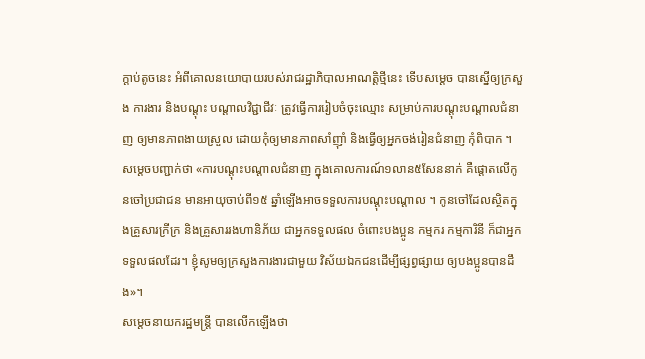ក្តាប់តូចនេះ អំពីគោលនយោបាយរបស់រាជរដ្ឋាភិបាលអាណត្តិថ្មីនេះ ទើបសម្តេច បានស្នើឲ្យក្រសួង ការងារ និងបណ្តុះ បណ្តាលវិជ្ជាជីវៈ ត្រូវធ្វើការរៀបចំចុះឈ្មោះ សម្រាប់ការបណ្តុះបណ្តាលជំនាញ ឲ្យមានភាពងាយស្រួល ដោយកុំឲ្យមានភាពសាំញ៉ាំ និងធ្វើឲ្យអ្នកចង់រៀនជំនាញ កុំពិបាក ។
សម្តេចបញ្ជាក់ថា «ការបណ្តុះបណ្តាលជំនាញ ក្នុងគោលការណ៍១លាន៥សែននាក់ គឺផ្តោតលើកូនចៅប្រជាជន មានអាយុចាប់ពី១៥ ឆ្នាំឡើងអាចទទួលការបណ្តុះបណ្តាល ។ កូនចៅដែលស្ថិតក្នុងគ្រួសារក្រីក្រ និងគ្រួសាររងហានិភ័យ ជាអ្នកទទួលផល ចំពោះបងប្អូន កម្មករ កម្មការិនី ក៏ជាអ្នកទទួលផលដែរ។ ខ្ញុំសូមឲ្យក្រសួងការងារជាមួយ វិស័យឯកជនដើម្បីផ្សព្វផ្សាយ ឲ្យបងប្អូនបានដឹង»។
សម្តេចនាយករដ្ឋមន្ត្រី បានលើកឡើងថា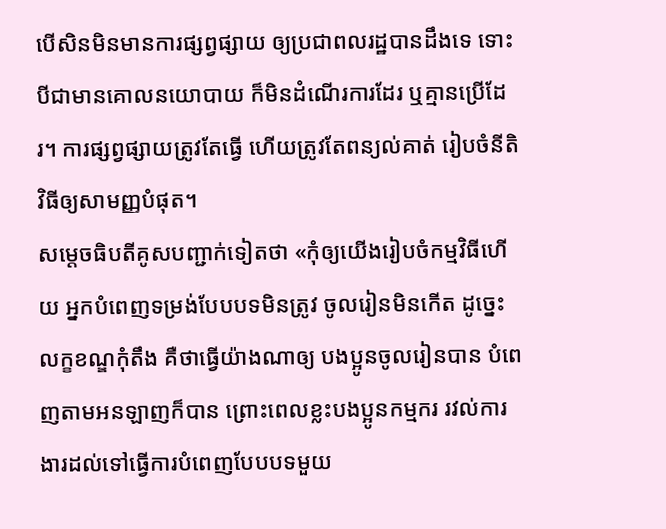បើសិនមិនមានការផ្សព្វផ្សាយ ឲ្យប្រជាពលរដ្ឋបានដឹងទេ ទោះបីជាមានគោលនយោបាយ ក៏មិនដំណើរការដែរ ឬគ្មានប្រើដែរ។ ការផ្សព្វផ្សាយត្រូវតែធ្វើ ហើយត្រូវតែពន្យល់គាត់ រៀបចំនីតិវិធីឲ្យសាមញ្ញបំផុត។
សម្តេចធិបតីគូសបញ្ជាក់ទៀតថា «កុំឲ្យយើងរៀបចំកម្មវិធីហើយ អ្នកបំពេញទម្រង់បែបបទមិនត្រូវ ចូលរៀនមិនកើត ដូច្នេះលក្ខខណ្ឌកុំតឹង គឺថាធ្វើយ៉ាងណាឲ្យ បងប្អូនចូលរៀនបាន បំពេញតាមអនឡាញក៏បាន ព្រោះពេលខ្លះបងប្អូនកម្មករ រវល់ការងារដល់ទៅធ្វើការបំពេញបែបបទមួយ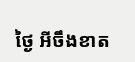ថ្ងៃ អីចឹងខាត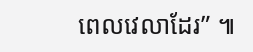ពេលវេលាដែរ” ៕